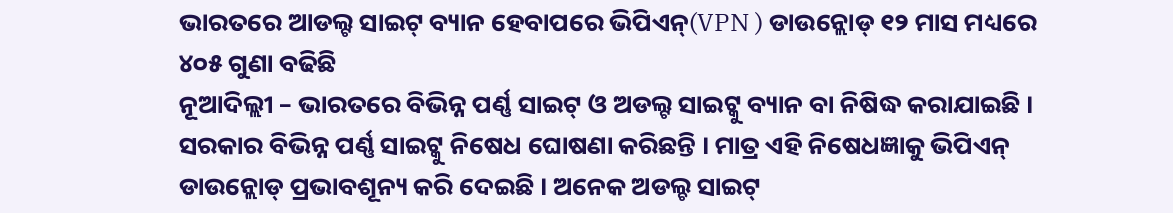ଭାରତରେ ଆଡଲ୍ଟ ସାଇଟ୍ ବ୍ୟାନ ହେବାପରେ ଭିପିଏନ୍(VPN ) ଡାଉନ୍ଲୋଡ୍ ୧୨ ମାସ ମଧ୍ୟରେ ୪୦୫ ଗୁଣା ବଢିଛି
ନୂଆଦିଲ୍ଲୀ – ଭାରତରେ ବିଭିନ୍ନ ପର୍ଣ୍ଣ ସାଇଟ୍ ଓ ଅଡଲ୍ଟ ସାଇଟ୍କୁ ବ୍ୟାନ ବା ନିଷିଦ୍ଧ କରାଯାଇଛି । ସରକାର ବିଭିନ୍ନ ପର୍ଣ୍ଣ ସାଇଟ୍କୁ ନିଷେଧ ଘୋଷଣା କରିଛନ୍ତି । ମାତ୍ର ଏହି ନିଷେଧଜ୍ଞାକୁ ଭିପିଏନ୍ ଡାଉନ୍ଲୋଡ୍ ପ୍ରଭାବଶୂନ୍ୟ କରି ଦେଇଛି । ଅନେକ ଅଡଲ୍ଚ ସାଇଟ୍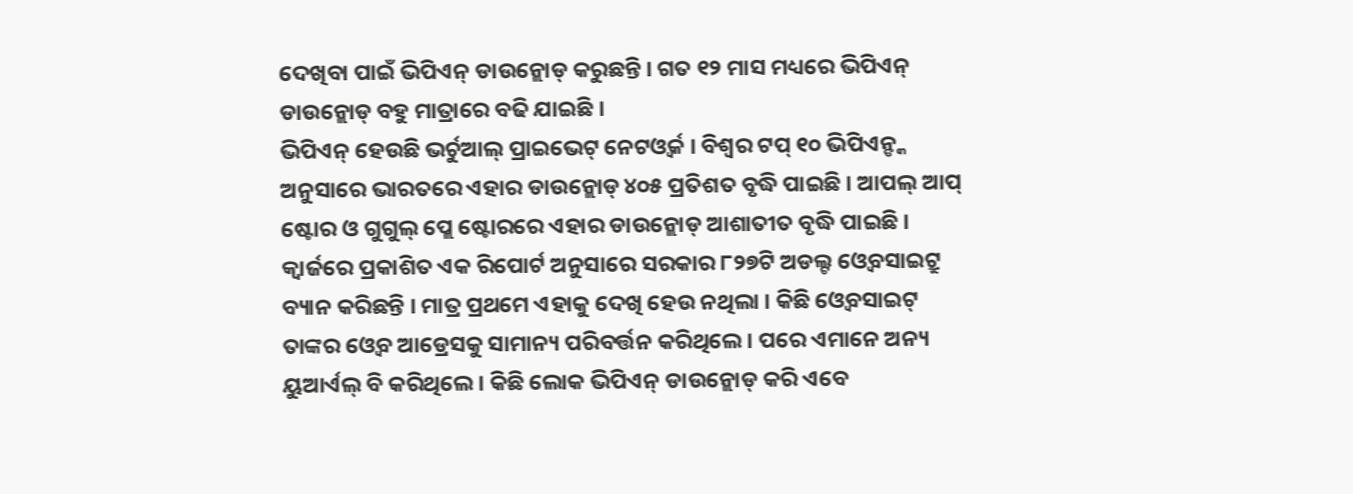ଦେଖିବା ପାଇଁ ଭିପିଏନ୍ ଡାଉନ୍ଲୋଡ୍ କରୁଛନ୍ତି । ଗତ ୧୨ ମାସ ମଧ୍ୟରେ ଭିପିଏନ୍ ଡାଉନ୍ଲୋଡ୍ ବହୁ ମାତ୍ରାରେ ବଢି ଯାଇଛି ।
ଭିପିଏନ୍ ହେଉଛି ଭର୍ଚୁଆଲ୍ ପ୍ରାଇଭେଟ୍ ନେଟଓ୍ୱର୍କ । ବିଶ୍ୱର ଟପ୍ ୧୦ ଭିପିଏନ୍ଙ୍କ ଅନୁସାରେ ଭାରତରେ ଏହାର ଡାଉନ୍ଲୋଡ୍ ୪୦୫ ପ୍ରତିଶତ ବୃଦ୍ଧି ପାଇଛି । ଆପଲ୍ ଆପ୍ ଷ୍ଟୋର ଓ ଗୁଗୁଲ୍ ପ୍ଲେ ଷ୍ଟୋରରେ ଏହାର ଡାଉନ୍ଲୋଡ୍ ଆଶାତୀତ ବୃଦ୍ଧି ପାଇଛି ।
କ୍ୱାର୍ଜରେ ପ୍ରକାଶିତ ଏକ ରିପୋର୍ଟ ଅନୁସାରେ ସରକାର ୮୨୭ଟି ଅଡଲ୍ଟ ଓ୍ୱେବସାଇଟ୍ରୁ ବ୍ୟାନ କରିଛନ୍ତି । ମାତ୍ର ପ୍ରଥମେ ଏହାକୁ ଦେଖି ହେଉ ନଥିଲା । କିଛି ଓ୍ୱେବସାଇଟ୍ ତାଙ୍କର ଓ୍ବେବ ଆଡ୍ରେସକୁ ସାମାନ୍ୟ ପରିବର୍ତ୍ତନ କରିଥିଲେ । ପରେ ଏମାନେ ଅନ୍ୟ ୟୁଆର୍ଏଲ୍ ବି କରିଥିଲେ । କିଛି ଲୋକ ଭିପିଏନ୍ ଡାଉନ୍ଲୋଡ୍ କରି ଏବେ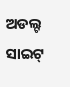ଅଡଲ୍ଟ ସାଇଟ୍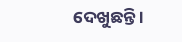ଦେଖୁଛନ୍ତି ।